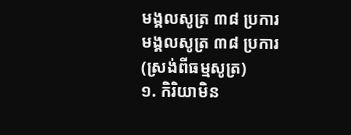មង្គលសូត្រ ៣៨ ប្រការ
មង្គលសូត្រ ៣៨ ប្រការ
(ស្រង់ពីធម្មសូត្រ)
១. កិរិយាមិន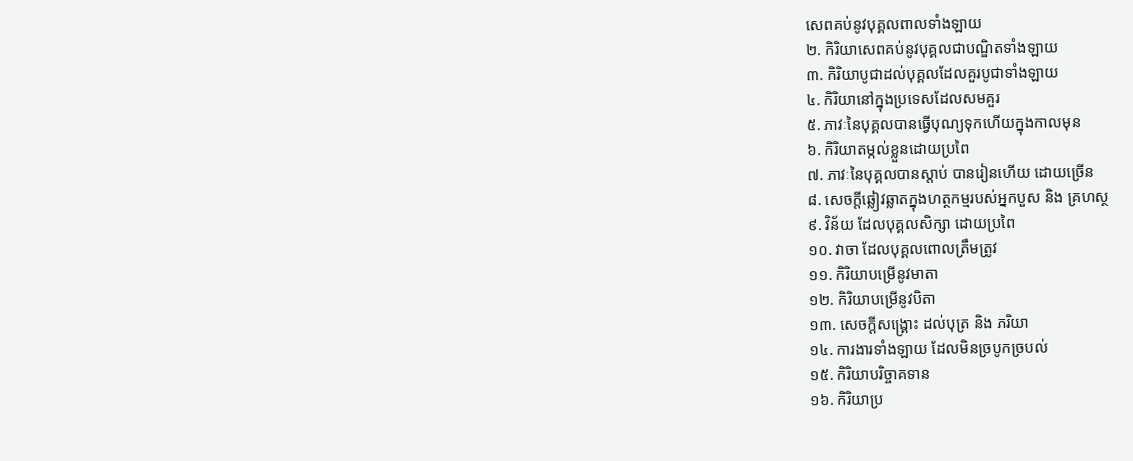សេពគប់នូវបុគ្គលពាលទាំងឡាយ
២. កិរិយាសេពគប់នូវបុគ្គលជាបណ្ឌិតទាំងឡាយ
៣. កិរិយាបូជាដល់បុគ្គលដែលគួរបូជាទាំងឡាយ
៤. កិរិយានៅក្នុងប្រទេសដែលសមគួរ
៥. ភាវៈនៃបុគ្គលបានធ្វើបុណ្យទុកហើយក្នុងកាលមុន
៦. កិរិយាតម្កល់ខ្លួនដោយប្រពៃ
៧. ភាវៈនៃបុគ្គលបានស្ដាប់ បានរៀនហើយ ដោយច្រើន
៨. សេចក្ដីឆ្លៀវឆ្លាតក្នុងហត្ថកម្មរបស់អ្នកបួស និង គ្រហស្ថ
៩. វិន័យ ដែលបុគ្គលសិក្សា ដោយប្រពៃ
១០. វាចា ដែលបុគ្គលពោលត្រឹមត្រូវ
១១. កិរិយាបម្រើនូវមាតា
១២. កិរិយាបម្រើនូវបិតា
១៣. សេចក្ដីសង្គ្រោះ ដល់បុត្រ និង ភរិយា
១៤. ការងារទាំងឡាយ ដែលមិនច្របូកច្របល់
១៥. កិរិយាបរិច្ចាគទាន
១៦. កិរិយាប្រ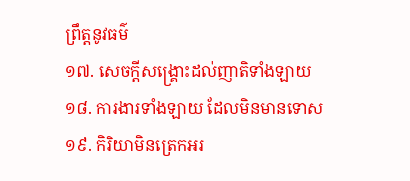ព្រឹត្តនូវធម៌
១៧. សេចក្ដីសង្គ្រោះដល់ញាតិទាំងឡាយ
១៨. ការងារទាំងឡាយ ដែលមិនមានទោស
១៩. កិរិយាមិនត្រេកអរ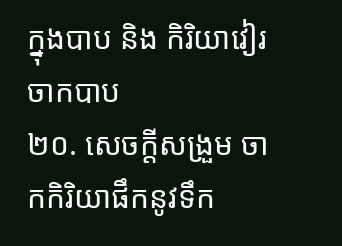ក្នុងបាប និង កិរិយាវៀរចាកបាប
២០. សេចក្ដីសង្រួម ចាកកិរិយាផឹកនូវទឹក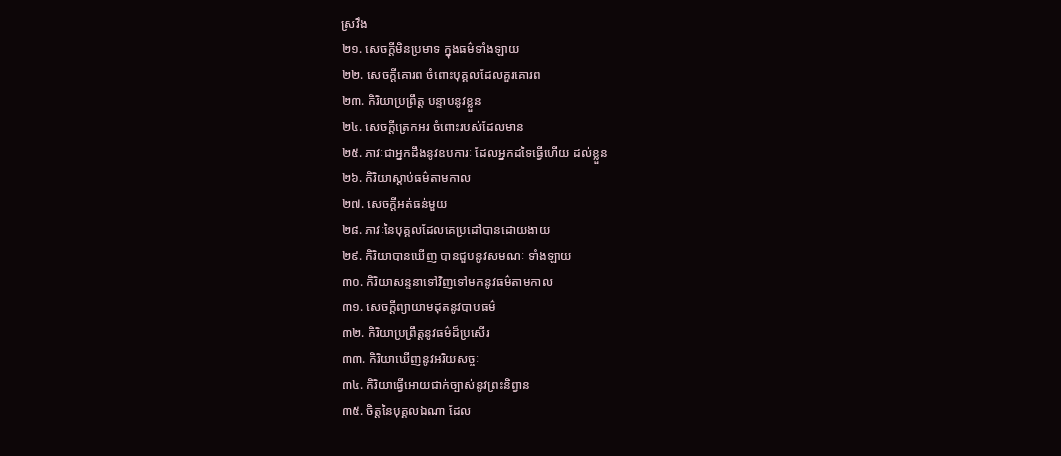ស្រវឹង
២១. សេចក្ដីមិនប្រមាទ ក្នុងធម៌ទាំងឡាយ
២២. សេចក្ដីគោរព ចំពោះបុគ្គលដែលគួរគោរព
២៣. កិរិយាប្រព្រឹត្ត បន្ទាបនូវខ្លួន
២៤. សេចក្ដីត្រេកអរ ចំពោះរបស់ដែលមាន
២៥. ភាវៈជាអ្នកដឹងនូវឧបការៈ ដែលអ្នកដទៃធ្វើហើយ ដល់ខ្លួន
២៦. កិរិយាស្ដាប់ធម៌តាមកាល
២៧. សេចក្ដីអត់ធន់មួយ
២៨. ភាវៈនៃបុគ្គលដែលគេប្រដៅបានដោយងាយ
២៩. កិរិយាបានឃើញ បានជួបនូវសមណៈ ទាំងឡាយ
៣០. កិរិយាសន្ទនាទៅវិញទៅមកនូវធម៌តាមកាល
៣១. សេចក្ដីព្យាយាមដុតនូវបាបធម៌
៣២. កិរិយាប្រព្រឹត្តនូវធម៌ដ៏ប្រសើរ
៣៣. កិរិយាឃើញនូវអរិយសច្ចៈ
៣៤. កិរិយាធ្វើអោយជាក់ច្បាស់នូវព្រះនិព្វាន
៣៥. ចិត្តនៃបុគ្គលឯណា ដែល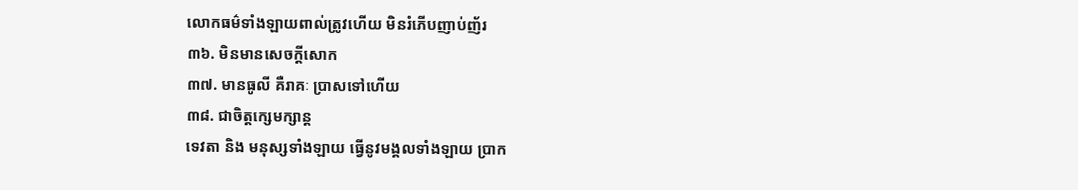លោកធម៌ទាំងឡាយពាល់ត្រូវហើយ មិនរំភើបញាប់ញ័រ
៣៦. មិនមានសេចក្ដីសោក
៣៧. មានធូលី គឺរាគៈ ប្រាសទៅហើយ
៣៨. ជាចិត្តក្សេមក្សាន្ដ
ទេវតា និង មនុស្សទាំងឡាយ ធ្វើនូវមង្គលទាំងឡាយ ប្រាក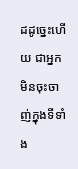ដដូច្នេះហើយ ជាអ្នកមិនចុះចាញ់ក្នុងទីទាំង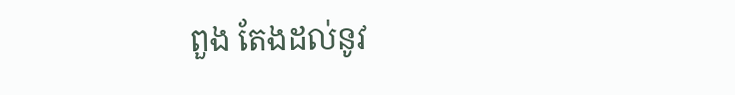ពួង តែងដល់នូវ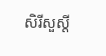សិរីសួស្ដី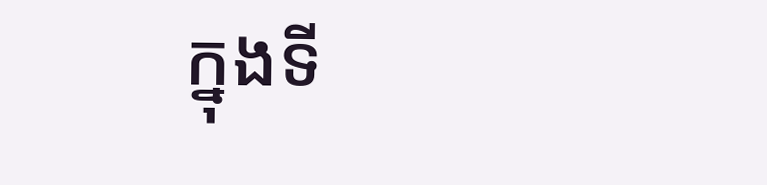ក្នុងទី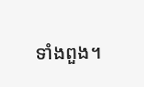ទាំងពួង។